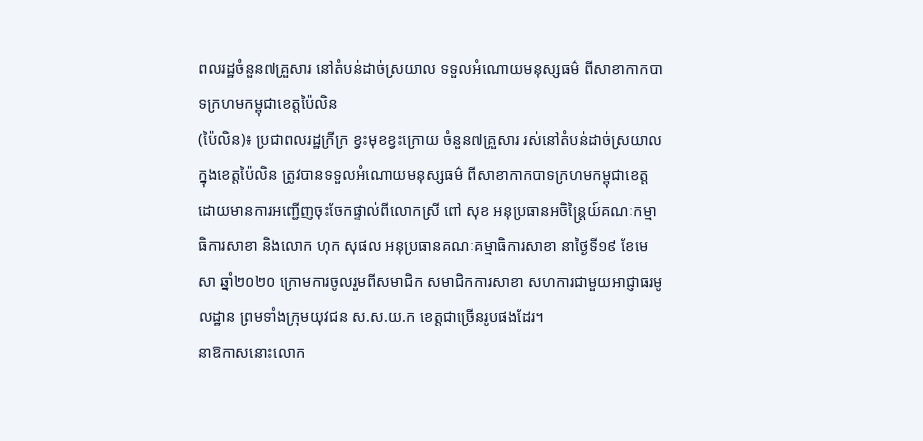ពលរដ្ឋចំនួន៧គ្រួសារ នៅតំបន់ដាច់ស្រយាល ទទួលអំណោយមនុស្សធម៌ ពីសាខាកាកបាទក្រហមកម្ពុជាខេត្តប៉ៃលិន
(ប៉ៃលិន)៖ ប្រជាពលរដ្ឋក្រីក្រ ខ្វះមុខខ្វះក្រោយ ចំនួន៧គ្រួសារ រស់នៅតំបន់ដាច់ស្រយាលក្នុងខេត្តប៉ៃលិន ត្រូវបានទទួលអំណោយមនុស្សធម៌ ពីសាខាកាកបាទក្រហមកម្ពុជាខេត្ត ដោយមានការអញ្ជើញចុះចែកផ្ទាល់ពីលោកស្រី ពៅ សុខ អនុប្រធានអចិន្រ្តៃយ៍គណៈកម្មាធិការសាខា និងលោក ហុក សុផល អនុប្រធានគណៈគម្មាធិការសាខា នាថ្ងៃទី១៩ ខែមេសា ឆ្នាំ២០២០ ក្រោមការចូលរួមពីសមាជិក សមាជិកការសាខា សហការជាមួយអាជ្ញាធរមូលដ្ឋាន ព្រមទាំងក្រុមយុវជន ស.ស.យ.ក ខេត្តជាច្រើនរូបផងដែរ។
នាឱកាសនោះលោក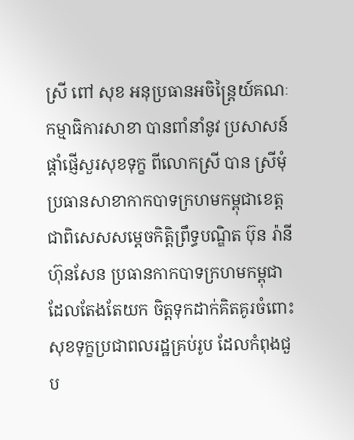ស្រី ពៅ សុខ អនុប្រធានអចិន្រ្តៃយ៍គណៈកម្មាធិការសាខា បានពាំនាំនូវ ប្រសាសន៍ផ្ដាំផ្ញើសួរសុខទុក្ខ ពីលោកស្រី បាន ស្រីមុំ ប្រធានសាខាកាកបាទក្រហមកម្ពុជាខេត្ត ជាពិសេសសម្តេចកិត្តិព្រឹទ្ធបណ្ឌិត ប៊ុន រ៉ានី ហ៊ុនសែន ប្រធានកាកបាទក្រហមកម្ពុជា ដែលតែងតែយក ចិត្តទុកដាក់គិតគូរចំពោះសុខទុក្ខប្រជាពលរដ្ឋគ្រប់រូប ដែលកំពុងជួប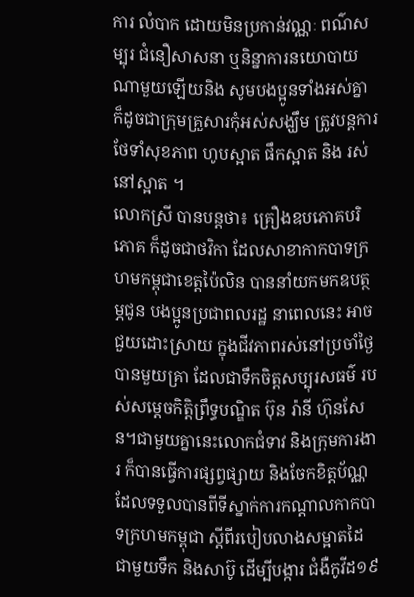ការ លំបាក ដោយមិនប្រកាន់វណ្ណៈ ពណ៌សម្បុរ ជំនឿសាសនា ឬនិន្នាការនយោបាយណាមួយឡើយនិង សូមបងប្អូនទាំងអស់គ្នា ក៏ដូចជាក្រុមគ្រួសារកុំអស់សង្ឃឹម ត្រូវបន្តការថែទាំសុខភាព ហូបស្អាត ផឹកស្អាត និង រស់នៅស្អាត ។
លោកស្រី បានបន្តថា៖ គ្រឿងឧបភោគបរិភោគ ក៏ដូចជាថវិកា ដែលសាខាកាកបាទក្រហមកម្ពុជាខេត្តប៉ៃលិន បាននាំយកមកឧបត្ថម្ភជូន បងប្អូនប្រជាពលរដ្ឋ នាពេលនេះ អាចជួយដោះស្រាយ ក្នុងជីវភាពរស់នៅប្រចាំថ្ងៃ បានមួយគ្រា ដែលជាទឹកចិត្តសប្បុរសធម៌ របស់សម្ដេចកិត្តិព្រឹទ្ធបណ្ឌិត ប៊ុន រ៉ានី ហ៊ុនសែន។ជាមួយគ្នានេះលោកជំទាវ និងក្រុមការងារ ក៏បានធ្វើការផ្សព្វផ្សាយ និងចែកខិត្តប័ណ្ណ ដែលទទួលបានពីទីស្នាក់ការកណ្ដាលកាកបាទក្រហមកម្ពុជា ស្ដីពីរបៀបលាងសម្អាតដៃ ជាមួយទឹក និងសាប៊ូ ដើម្បីបង្ការ ជំងឺកូវីដ១៩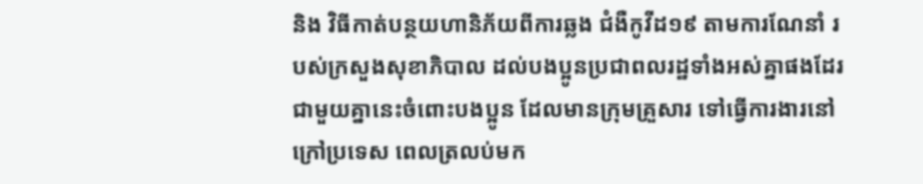និង វិធីកាត់បន្ថយហានិភ័យពីការឆ្លង ជំងឺកូវីដ១៩ តាមការណែនាំ របស់ក្រសួងសុខាភិបាល ដល់បងប្អូនប្រជាពលរដ្ឋទាំងអស់គ្នាផងដែរ ជាមួយគ្នានេះចំពោះបងប្អូន ដែលមានក្រុមគ្រួសារ ទៅធ្វើការងារនៅក្រៅប្រទេស ពេលត្រលប់មក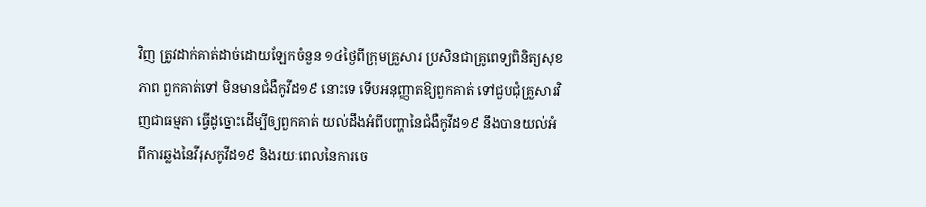វិញ ត្រូវដាក់គាត់ដាច់ដោយឡែកចំនួន ១៤ថ្ងៃពីក្រុមគ្រួសារ ប្រសិនជាគ្រូពេទ្យពិនិត្យសុខភាព ពួកគាត់ទៅ មិនមានជំងឺកូវីដ១៩ នោះទេ ទើបអនុញ្ញាតឱ្យពួកគាត់ ទៅជួបជុំគ្រួសារវិញជាធម្មតា ធ្វើដូច្នោះដើម្បីឲ្យពួកគាត់ យល់ដឹងអំពីបញ្ហានៃជំងឺកូវីដ១៩ នឹងបានយល់អំពីការឆ្លងនៃវីរុសកូវីដ១៩ និងរយៈពេលនៃការចេ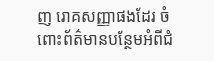ញ រោគសញ្ញាផងដែរ ចំពោះព័ត៌មានបន្ថែមអំពីជំ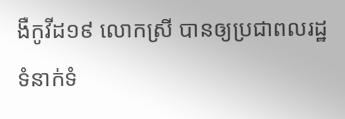ងឺកូវីដ១៩ លោកស្រី បានឲ្យប្រជាពលរដ្ឋទំនាក់ទំ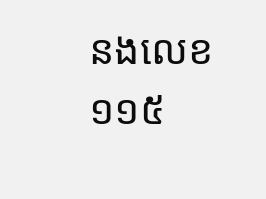នងលេខ១១៥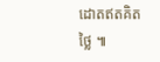ដោតឥតគិតថ្លៃ ៕